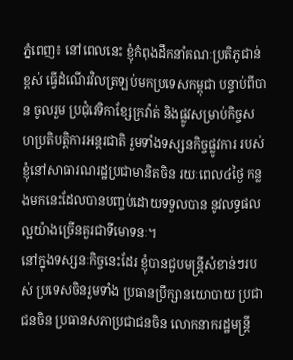ភ្នំពេញ៖ នៅពេលនេះ ខ្ញុំកំពុងដឹកនាំគណៈប្រតិភូជាន់ខ្ពស់ ធ្វើដំណើរវិលត្រឡប់មកប្រទេសកម្ពុជា បន្ទាប់ពីបាន ចូលរួម ប្រជុំវេទិកាខ្សែក្រវ៉ាត់ និងផ្លូវសម្រាប់កិច្ចសហប្រតិបត្តិការអន្តរជាតិ រួមទាំងទស្សនកិច្ចផ្លូវការ របស់ខ្ញុំនៅសាធារណរដ្ឋប្រជាមានិតចិន រយៈពេល៤ថ្ងៃ កន្លងមកនេះដែលបានបញ្ចប់ដោយទទួលបាន នូវលទ្ធផលល្អយ៉ាងច្រើនគួរជាទីមោទនៈ។
នៅក្នុងទស្សនៈកិច្ចនេះដែរ ខ្ញុំបានជួបមន្រ្តីសំខាន់ៗរបស់ ប្រទេសចិនរួមទាំង ប្រធានប្រឹក្សានយោបាយ ប្រជាជនចិន ប្រធានសភាប្រជាជនចិន លោកនាករដ្ឋមន្រ្តី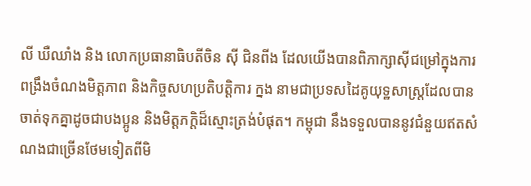លី ឃឺឈាំង និង លោកប្រធានាធិបតីចិន ស៊ី ជិនពីង ដែលយើងបានពិភាក្សាស៊ីជម្រៅក្នុងការពង្រឹងចំណងមិត្តភាព និងកិច្ចសហប្រតិបត្តិការ ក្នង នាមជាប្រទសដៃគូយុទ្ឋសាស្រ្តដែលបានចាត់ទុកគ្នាដូចជាបងប្អូន និងមិត្តភក្តិដ៏ស្មោះត្រង់បំផុត។ កម្ពុជា នឹងទទួលបាននូវជំនួយឥតសំណងជាច្រើនថែមទៀតពីមិ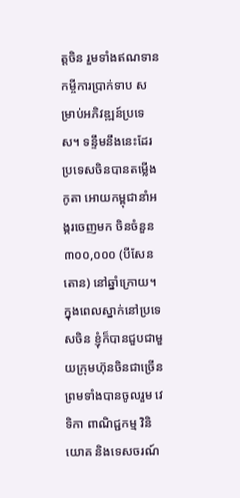ត្តចិន រួមទាំងឥណទាន កម្ចីការប្រាក់ទាប សម្រាប់អភិវឌ្ឍន៍ប្រទេស។ ទន្ទឹមនឹងនេះដែរ ប្រទេសចិនបានតម្លើងកូតា អោយកម្ពុជានាំអង្ករចេញមក ចិនចំនួន ៣០០,០០០ (បីសែនតោន) នៅឆ្នាំក្រោយ។
ក្នុងពេលស្នាក់នៅប្រទេសចិន ខ្ញុំក៏បានជួបជាមួយក្រុមហ៊ុនចិនជាច្រើន ព្រមទាំងបានចូលរួម វេទិកា ពាណិជ្ជកម្ម វិនិយោគ និងទេសចរណ៍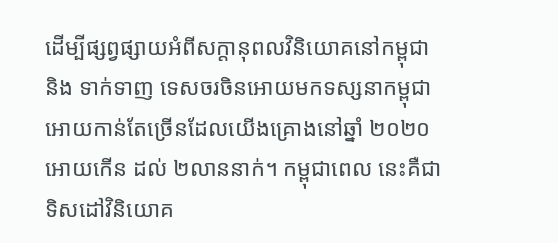ដើម្បីផ្សព្វផ្សាយអំពីសក្តានុពលវិនិយោគនៅកម្ពុជា និង ទាក់ទាញ ទេសចរចិនអោយមកទស្សនាកម្ពុជាអោយកាន់តែច្រើនដែលយើងគ្រោងនៅឆ្នាំ ២០២០ អោយកើន ដល់ ២លាននាក់។ កម្ពុជាពេល នេះគឺជាទិសដៅវិនិយោគ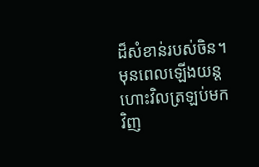ដ៏សំខាន់របស់ចិន។ មុនពេលឡើងយន្ត ហោះវិលត្រឡប់មកវិញ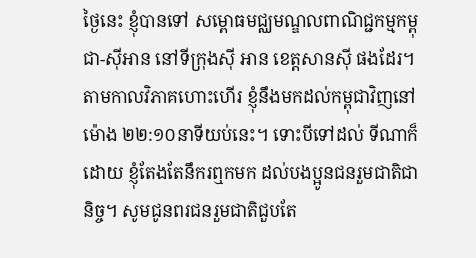ថ្ងៃនេះ ខ្ញុំបានទៅ សម្ពោធមជ្ឈមណ្ឌលពាណិជ្ជកម្មកម្ពុជា-ស៊ីអាន នៅទីក្រុងស៊ី អាន ខេត្តសានស៊ី ផងដែរ។
តាមកាលវិភាគហោះហើរ ខ្ញុំនឹងមកដល់កម្ពុជាវិញនៅម៉ោង ២២:១០នាទីយប់នេះ។ ទោះបីទៅដល់ ទីណាក៏ដោយ ខ្ញុំតែងតែនឹករឮកមក ដល់បងប្អូនជនរួមជាតិជានិច្ច។ សូមជូនពរជនរួមជាតិជួបតែ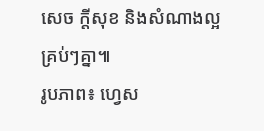សេច ក្តីសុខ និងសំណាងល្អគ្រប់ៗគ្នា៕
រូបភាព៖ ហ្វេស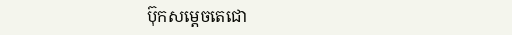ប៊ុកសម្តេចតេជោ